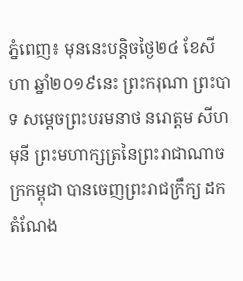ភ្នំពេញ៖ មុននេះបន្តិចថ្ងៃ២៤ ខែសីហា ឆ្នាំ២០១៩នេះ ព្រះករុណា ព្រះបាទ សម្ដេចព្រះបរមនាថ នរោត្តម សីហមុនី ព្រះមហាក្សត្រនៃព្រះរាជាណាចក្រកម្ពុជា បានចេញព្រះរាជក្រឹក្យ ដកតំណែង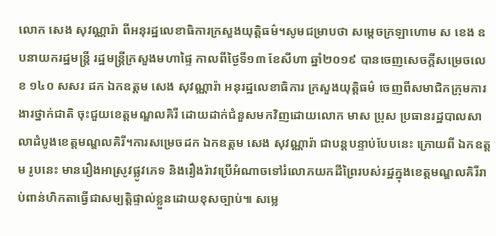លោក សេង សុវណ្ណារ៉ា ពីអនុរដ្ឋលេខាធិការក្រសួងយុត្តិធម៌។សូមជម្រាបថា សម្តេចក្រឡាហោម ស ខេង ឧបនាយករដ្ឋមន្ត្រី រដ្ឋមន្ត្រីក្រសួងមហាផ្ទៃ កាលពីថ្ងៃទី១៣ ខែសីហា ឆ្នាំ២០១៩ បានចេញសេចក្តីសម្រេចលេខ ១៤០ សសរ ដក ឯកឧត្តម សេង សុវណ្ណារ៉ា អនុរដ្ឋលេខាធិការ ក្រសួងយុត្តិធម៌ ចេញពីសមាជិកក្រុមការងារថ្នាក់ជាតិ ចុះជួយខេត្តមណ្ឌលគិរី ដោយដាក់ជំនួសមកវិញដោយលោក មាស ប្រុស ប្រធានរដ្ឋបាលសាលាដំបូងខេត្តមណ្ឌលគិរី។ការសម្រេចដក ឯកឧត្តម សេង សុវណ្ណារ៉ា ជាបន្តបន្ទាប់បែបនេះ ក្រោយពី ឯកឧត្តម រូបនេះ មានរឿងអាស្រូវផ្លូវភេទ និងរឿងរ៉ាវប្រើអំណាចទៅរំលោភយកដីព្រៃរបស់រដ្ឋក្នុងខេត្តមណ្ឌលគិរីរាប់ពាន់ហិកតាធ្វើជាសម្បត្តិផ្ទាល់ខ្លួនដោយខុសច្បាប់៕ សម្លេ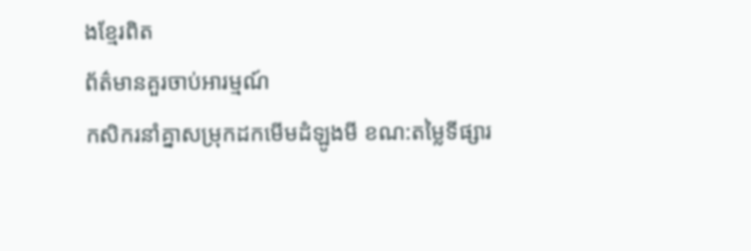ងខ្មែរពិត
ព័ត៌មានគួរចាប់អារម្មណ៍
កសិករនាំគ្នាសម្រុកដកមើមដំឡូងមី ខណ:តម្លៃទីផ្សារ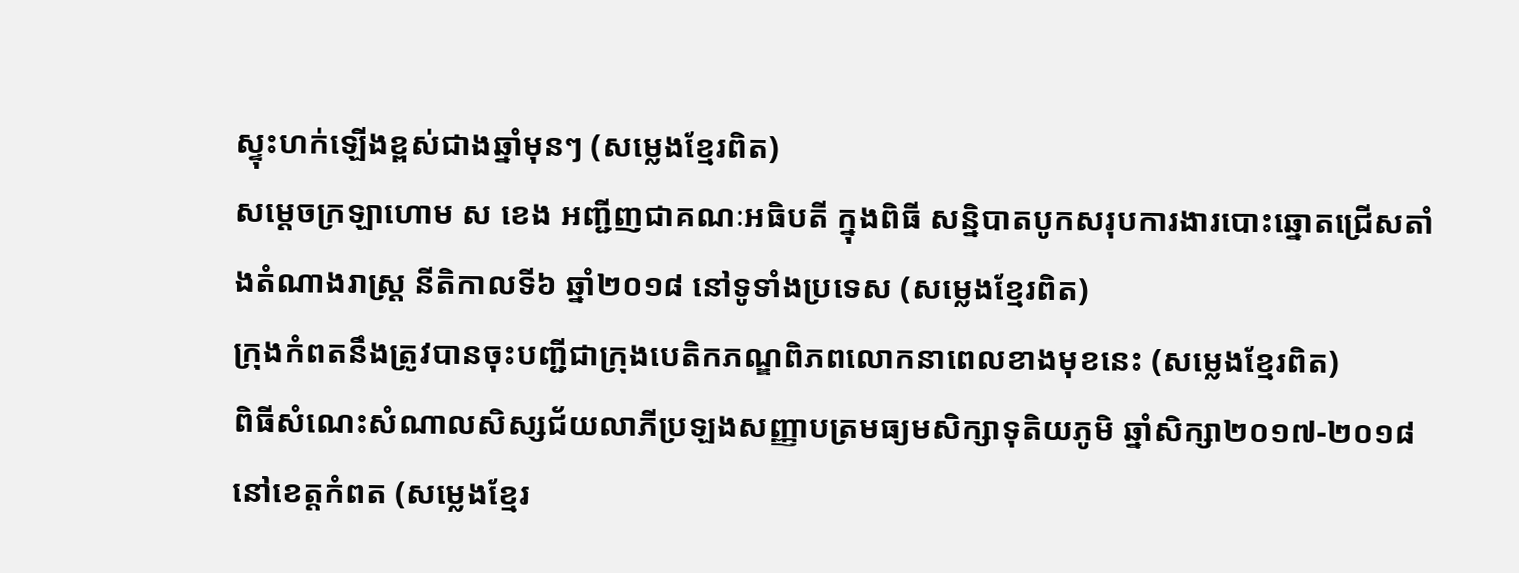ស្ទុះហក់ឡើងខ្ពស់ជាងឆ្នាំមុនៗ (សម្លេងខ្មែរពិត)
សម្តេចក្រឡាហោម ស ខេង អញ្ជីញជាគណៈអធិបតី ក្នុងពិធី សន្និបាតបូកសរុបការងារបោះឆ្នោតជ្រើសតាំងតំណាងរាស្ត្រ នីតិកាលទី៦ ឆ្នាំ២០១៨ នៅទូទាំងប្រទេស (សម្លេងខ្មែរពិត)
ក្រុងកំពតនឹងត្រូវបានចុះបញ្ជីជាក្រុងបេតិកភណ្ឌពិភពលោកនាពេលខាងមុខនេះ (សម្លេងខ្មែរពិត)
ពិធីសំណេះសំណាលសិស្សជ័យលាភីប្រឡងសញ្ញាបត្រមធ្យមសិក្សាទុតិយភូមិ ឆ្នាំសិក្សា២០១៧-២០១៨ នៅខេត្តកំពត (សម្លេងខ្មែរ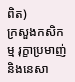ពិត)
ក្រសួងកសិកម្ម រុក្ខាប្រមាញ់ និងនេសា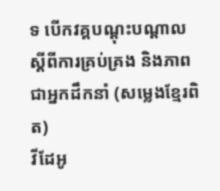ទ បើកវគ្គបណ្តុះបណ្តាល ស្តីពីការគ្រប់គ្រង និងភាពជាអ្នកដឹកនាំ (សម្លេងខ្មែរពិត)
វីដែអូ